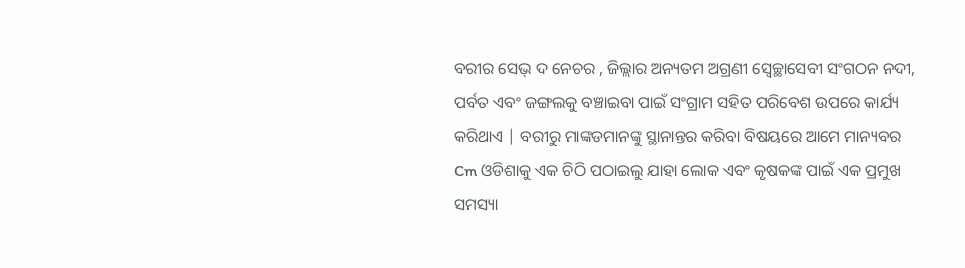ବରୀର ସେଭ୍ ଦ ନେଚର , ଜିଲ୍ଲାର ଅନ୍ୟତମ ଅଗ୍ରଣୀ ସ୍ୱେଚ୍ଛାସେବୀ ସଂଗଠନ ନଦୀ, ପର୍ବତ ଏବଂ ଜଙ୍ଗଲକୁ ବଞ୍ଚାଇବା ପାଇଁ ସଂଗ୍ରାମ ସହିତ ପରିବେଶ ଉପରେ କାର୍ଯ୍ୟ କରିଥାଏ | ବରୀରୁ ମାଙ୍କଡମାନଙ୍କୁ ସ୍ଥାନାନ୍ତର କରିବା ବିଷୟରେ ଆମେ ମାନ୍ୟବର Cm ଓଡିଶାକୁ ଏକ ଚିଠି ପଠାଇଲୁ ଯାହା ଲୋକ ଏବଂ କୃଷକଙ୍କ ପାଇଁ ଏକ ପ୍ରମୁଖ ସମସ୍ୟା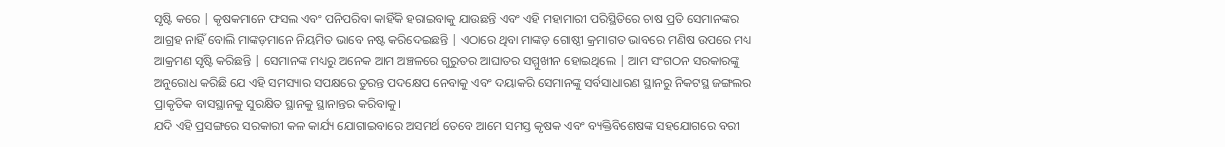ସୃଷ୍ଟି କରେ | କୃଷକମାନେ ଫସଲ ଏବଂ ପନିପରିବା କାହିଁକି ହରାଇବାକୁ ଯାଉଛନ୍ତି ଏବଂ ଏହି ମହାମାରୀ ପରିସ୍ଥିତିରେ ଚାଷ ପ୍ରତି ସେମାନଙ୍କର ଆଗ୍ରହ ନାହିଁ ବୋଲି ମାଙ୍କଡ଼ମାନେ ନିୟମିତ ଭାବେ ନଷ୍ଟ କରିଦେଇଛନ୍ତି | ଏଠାରେ ଥିବା ମାଙ୍କଡ଼ ଗୋଷ୍ଠୀ କ୍ରମାଗତ ଭାବରେ ମଣିଷ ଉପରେ ମଧ୍ୟ ଆକ୍ରମଣ ସୃଷ୍ଟି କରିଛନ୍ତି | ସେମାନଙ୍କ ମଧ୍ୟରୁ ଅନେକ ଆମ ଅଞ୍ଚଳରେ ଗୁରୁତର ଆଘାତର ସମ୍ମୁଖୀନ ହୋଇଥିଲେ | ଆମ ସଂଗଠନ ସରକାରଙ୍କୁ ଅନୁରୋଧ କରିଛି ଯେ ଏହି ସମସ୍ୟାର ସପକ୍ଷରେ ତୁରନ୍ତ ପଦକ୍ଷେପ ନେବାକୁ ଏବଂ ଦୟାକରି ସେମାନଙ୍କୁ ସର୍ବସାଧାରଣ ସ୍ଥାନରୁ ନିକଟସ୍ଥ ଜଙ୍ଗଲର ପ୍ରାକୃତିକ ବାସସ୍ଥାନକୁ ସୁରକ୍ଷିତ ସ୍ଥାନକୁ ସ୍ଥାନାନ୍ତର କରିବାକୁ।
ଯଦି ଏହି ପ୍ରସଙ୍ଗରେ ସରକାରୀ କଳ କାର୍ଯ୍ୟ ଯୋଗାଇବାରେ ଅସମର୍ଥ ତେବେ ଆମେ ସମସ୍ତ କୃଷକ ଏବଂ ବ୍ୟକ୍ତିବିଶେଷଙ୍କ ସହଯୋଗରେ ବରୀ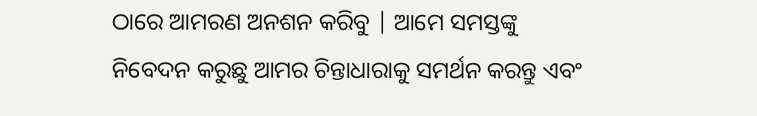ଠାରେ ଆମରଣ ଅନଶନ କରିବୁ | ଆମେ ସମସ୍ତଙ୍କୁ ନିବେଦନ କରୁଛୁ ଆମର ଚିନ୍ତାଧାରାକୁ ସମର୍ଥନ କରନ୍ତୁ ଏବଂ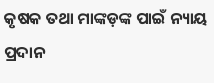କୃଷକ ତଥା ମାଙ୍କଡ଼ଙ୍କ ପାଇଁ ନ୍ୟାୟ ପ୍ରଦାନ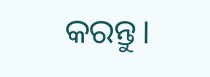କରନ୍ତୁ।